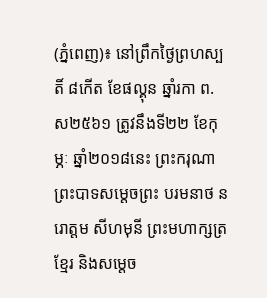(ភ្នំពេញ)៖ នៅព្រឹកថ្ងៃព្រហស្បតិ៍ ៨កើត ខែផល្គុន ឆ្នាំរកា ព.ស២៥៦១ ត្រូវនឹងទី២២ ខែកុម្ភៈ ឆ្នាំ២០១៨នេះ ព្រះករុណា ព្រះបាទសម្តេចព្រះ បរមនាថ នរោត្តម សីហមុនី ព្រះមហាក្សត្រខ្មែរ និងសម្តេច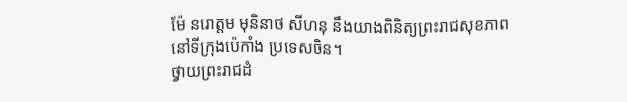ម៉ែ នរោត្តម មុនិនាថ សីហនុ នឹងយាងពិនិត្យព្រះរាជសុខភាព នៅទីក្រុងប៉េកាំង ប្រទេសចិន។
ថ្វាយព្រះរាជដំ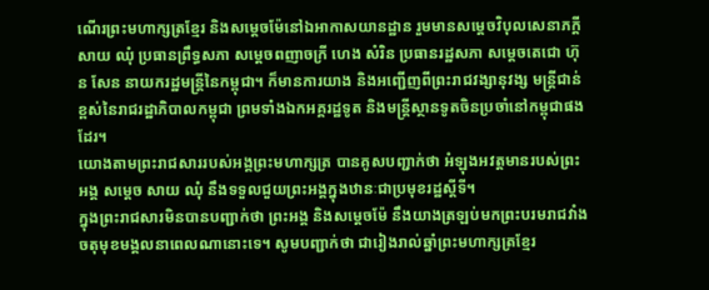ណើរព្រះមហាក្សត្រខ្មែរ និងសម្តេចម៉ែនៅឯអាកាសយានដ្ឋាន រួមមានសម្តេចវិបុលសេនាភក្តី សាយ ឈុំ ប្រធានព្រឹទ្ធសភា សម្តេចពញាចក្រី ហេង សំរិន ប្រធានរដ្ឋសភា សម្តេចតេជោ ហ៊ុន សែន នាយករដ្ឋមន្ត្រីនៃកម្ពុជា។ ក៏មានការយាង និងអញ្ជើញពីព្រះរាជវង្សានុវង្ស មន្ត្រីជាន់ខ្ពស់នៃរាជរដ្ឋាភិបាលកម្ពុជា ព្រមទាំងឯកអគ្គរដ្ឋទូត និងមន្ត្រីស្ថានទូតចិនប្រចាំនៅកម្ពុជាផងដែរ។
យោងតាមព្រះរាជសាររបស់អង្គព្រះមហាក្សត្រ បានគូសបញ្ជាក់ថា អំឡុងអវត្តមានរបស់ព្រះអង្គ សម្តេច សាយ ឈុំ នឹងទទួលជួយព្រះអង្គក្នុងឋានៈជាប្រមុខរដ្ឋស្តីទី។
ក្នុងព្រះរាជសារមិនបានបញ្ជាក់ថា ព្រះអង្គ និងសម្តេចម៉ែ នឹងយាងត្រឡប់មកព្រះបរមរាជវាំងចតុមុខមង្គលនាពេលណានោះទេ។ សូមបញ្ជាក់ថា ជារៀងរាល់ឆ្នាំព្រះមហាក្សត្រខ្មែរ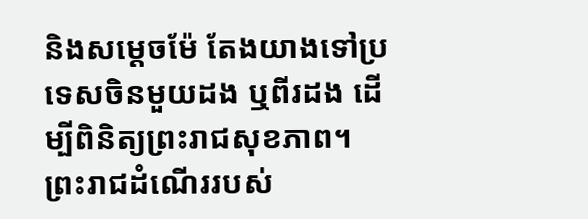និងសម្តេចម៉ែ តែងយាងទៅប្រទេសចិនមួយដង ឬពីរដង ដើម្បីពិនិត្យព្រះរាជសុខភាព។
ព្រះរាជដំណើររបស់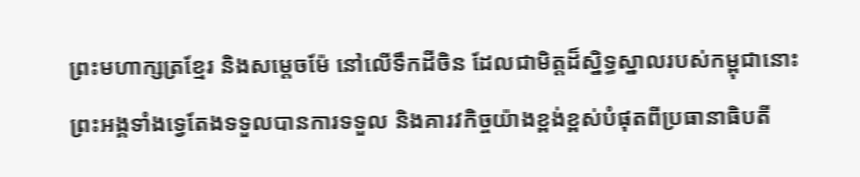ព្រះមហាក្សត្រខ្មែរ និងសម្តេចម៉ែ នៅលើទឹកដីចិន ដែលជាមិត្តដ៏ស្និទ្ធស្នាលរបស់កម្ពុជានោះ ព្រះអង្គទាំងទ្វេតែងទទួលបានការទទួល និងគារវកិច្ចយ៉ាងខ្ពង់ខ្ពស់បំផុតពីប្រធានាធិបតី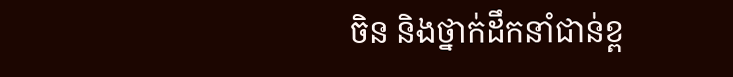ចិន និងថ្នាក់ដឹកនាំជាន់ខ្ព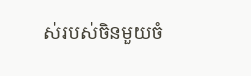ស់របស់ចិនមួយចំ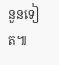នួនទៀត៕